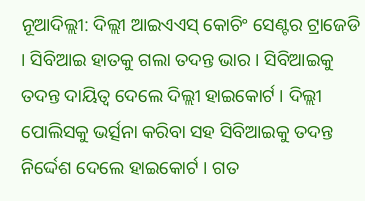ନୂଆଦିଲ୍ଲୀ: ଦିଲ୍ଲୀ ଆଇଏଏସ୍ କୋଚିଂ ସେଣ୍ଟର ଟ୍ରାଜେଡି । ସିବିଆଇ ହାତକୁ ଗଲା ତଦନ୍ତ ଭାର । ସିବିଆଇକୁ ତଦନ୍ତ ଦାୟିତ୍ବ ଦେଲେ ଦିଲ୍ଲୀ ହାଇକୋର୍ଟ । ଦିଲ୍ଲୀ ପୋଲିସକୁ ଭର୍ତ୍ସନା କରିବା ସହ ସିବିଆଇକୁ ତଦନ୍ତ ନିର୍ଦ୍ଦେଶ ଦେଲେ ହାଇକୋର୍ଟ । ଗତ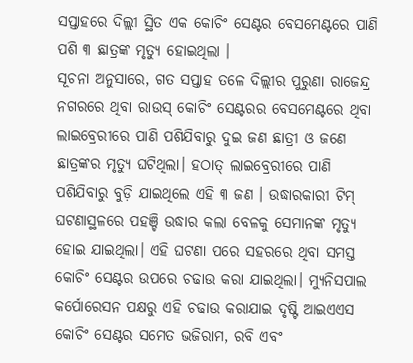ସପ୍ତାହରେ ଦିଲ୍ଲୀ ସ୍ଥିତ ଏକ କୋଚିଂ ସେଣ୍ଟର ବେସମେଣ୍ଟରେ ପାଣି ପଶି ୩ ଛାତ୍ରଙ୍କ ମୃତ୍ୟୁ ହୋଇଥିଲା ।
ସୂଚନା ଅନୁସାରେ, ଗତ ସପ୍ତାହ ତଳେ ଦିଲ୍ଲୀର ପୁରୁଣା ରାଜେନ୍ଦ୍ର ନଗରରେ ଥିବା ରାଉସ୍ କୋଚିଂ ସେଣ୍ଟରର ବେସମେଣ୍ଟରେ ଥିବା ଲାଇବ୍ରେରୀରେ ପାଣି ପଶିଯିବାରୁ ଦୁଇ ଜଣ ଛାତ୍ରୀ ଓ ଜଣେ ଛାତ୍ରଙ୍କର ମୃତ୍ୟୁ ଘଟିଥିଲା। ହଠାତ୍ ଲାଇବ୍ରେରୀରେ ପାଣି ପଶିଯିବାରୁ ବୁଡ଼ି ଯାଇଥିଲେ ଏହି ୩ ଜଣ । ଉଦ୍ଧାରକାରୀ ଟିମ୍ ଘଟଣାସ୍ଥଳରେ ପହଞ୍ଚି ଉଦ୍ଧାର କଲା ବେଳକୁ ସେମାନଙ୍କ ମୃତ୍ୟୁ ହୋଇ ଯାଇଥିଲା। ଏହି ଘଟଣା ପରେ ସହରରେ ଥିବା ସମସ୍ତ କୋଚିଂ ସେଣ୍ଟର ଉପରେ ଚଢାଉ କରା ଯାଇଥିଲା। ମ୍ୟୁନିସପାଲ କର୍ପୋରେସନ ପକ୍ଷରୁ ଏହି ଚଢାଉ କରାଯାଇ ଦୃଷ୍ଟି ଆଇଏଏସ କୋଚିଂ ସେଣ୍ଟର ସମେତ ଭଜିରାମ, ରବି ଏବଂ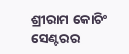ଶ୍ରୀରାମ କୋଚିଂ ସେଣ୍ଟରର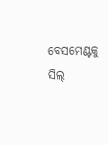ବେସମେଣ୍ଟକୁ ସିଲ୍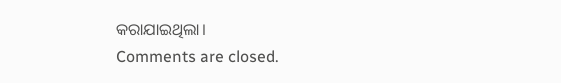କରାଯାଇଥିଲା।
Comments are closed.